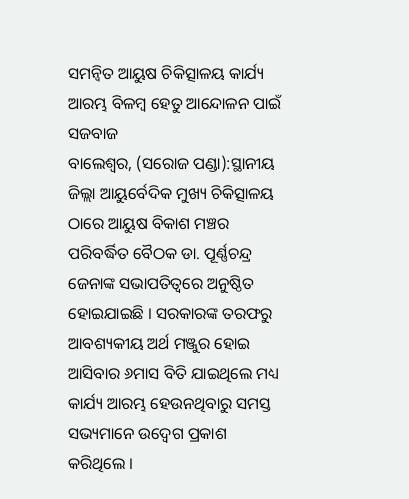ସମନ୍ୱିତ ଆୟୁଷ ଚିକିତ୍ସାଳୟ କାର୍ଯ୍ୟ ଆରମ୍ଭ ବିଳମ୍ବ ହେତୁ ଆନ୍ଦୋଳନ ପାଇଁ ସଜବାଜ
ବାଲେଶ୍ୱର, (ସରୋଜ ପଣ୍ଡା):ସ୍ଥାନୀୟ ଜିଲ୍ଲା ଆୟୁର୍ବେଦିକ ମୁଖ୍ୟ ଚିକିତ୍ସାଳୟ ଠାରେ ଆୟୁଷ ବିକାଶ ମଞ୍ଚର ପରିବର୍ଦ୍ଧିତ ବୈଠକ ଡା. ପୂର୍ଣ୍ଣଚନ୍ଦ୍ର ଜେନାଙ୍କ ସଭାପତିତ୍ୱରେ ଅନୁଷ୍ଠିତ ହୋଇଯାଇଛି । ସରକାରଙ୍କ ତରଫରୁ ଆବଶ୍ୟକୀୟ ଅର୍ଥ ମଞ୍ଜୁର ହୋଇ ଆସିବାର ୬ମାସ ବିତି ଯାଇଥିଲେ ମଧ୍ୟ କାର୍ଯ୍ୟ ଆରମ୍ଭ ହେଉନଥିବାରୁ ସମସ୍ତ ସଭ୍ୟମାନେ ଉଦ୍ବେଗ ପ୍ରକାଶ କରିଥିଲେ ।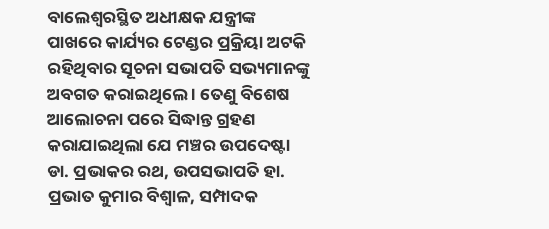ବାଲେଶ୍ୱରସ୍ଥିତ ଅଧୀକ୍ଷକ ଯନ୍ତ୍ରୀଙ୍କ ପାଖରେ କାର୍ଯ୍ୟର ଟେଣ୍ଡର ପ୍ରକ୍ରିୟା ଅଟକି ରହିଥିବାର ସୂଚନା ସଭାପତି ସଭ୍ୟମାନଙ୍କୁ ଅବଗତ କରାଇଥିଲେ । ତେଣୁ ବିଶେଷ ଆଲୋଚନା ପରେ ସିଦ୍ଧାନ୍ତ ଗ୍ରହଣ କରାଯାଇଥିଲା ଯେ ମଞ୍ଚର ଉପଦେଷ୍ଟା ଡା. ପ୍ରଭାକର ରଥ, ଉପସଭାପତି ହା. ପ୍ରଭାତ କୁମାର ବିଶ୍ୱାଳ, ସମ୍ପାଦକ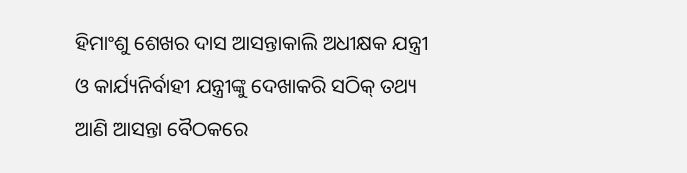ହିମାଂଶୁ ଶେଖର ଦାସ ଆସନ୍ତାକାଲି ଅଧୀକ୍ଷକ ଯନ୍ତ୍ରୀ ଓ କାର୍ଯ୍ୟନିର୍ବାହୀ ଯନ୍ତ୍ରୀଙ୍କୁ ଦେଖାକରି ସଠିକ୍ ତଥ୍ୟ ଆଣି ଆସନ୍ତା ବୈଠକରେ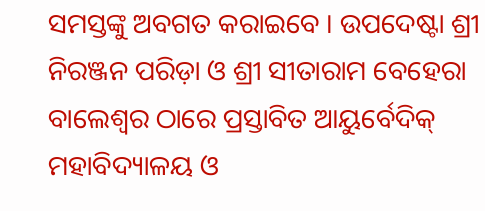ସମସ୍ତଙ୍କୁ ଅବଗତ କରାଇବେ । ଉପଦେଷ୍ଟା ଶ୍ରୀ ନିରଞ୍ଜନ ପରିଡ଼ା ଓ ଶ୍ରୀ ସୀତାରାମ ବେହେରା ବାଲେଶ୍ୱର ଠାରେ ପ୍ରସ୍ତାବିତ ଆୟୁର୍ବେଦିକ୍ ମହାବିଦ୍ୟାଳୟ ଓ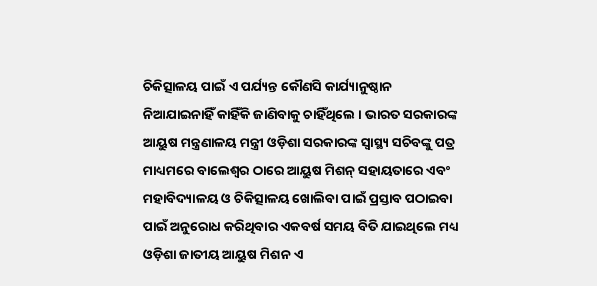ଚିକିତ୍ସାଳୟ ପାଇଁ ଏ ପର୍ଯ୍ୟନ୍ତ କୌଣସି କାର୍ଯ୍ୟାନୁଷ୍ଠାନ ନିଆଯାଇନାହିଁ କାହିଁକି ଜାଣିବାକୁ ଚାହିଁଥିଲେ । ଭାରତ ସରକାରଙ୍କ ଆୟୁଷ ମନ୍ତ୍ରଣାଳୟ ମନ୍ତ୍ରୀ ଓଡ଼ିଶା ସରକାରଙ୍କ ସ୍ୱାସ୍ଥ୍ୟ ସଚିବଙ୍କୁ ପତ୍ର ମାଧ୍ୟମରେ ବାଲେଶ୍ୱର ଠାରେ ଆୟୁଷ ମିଶନ୍ ସହାୟତାରେ ଏବଂ ମହାବିଦ୍ୟାଳୟ ଓ ଚିକିତ୍ସାଳୟ ଖୋଲିବା ପାଇଁ ପ୍ରସ୍ତାବ ପଠାଇବା ପାଇଁ ଅନୁରୋଧ କରିଥିବାର ଏକବର୍ଷ ସମୟ ବିତି ଯାଇଥିଲେ ମଧ୍ୟ ଓଡ଼ିଶା ଜାତୀୟ ଆୟୁଷ ମିଶନ ଏ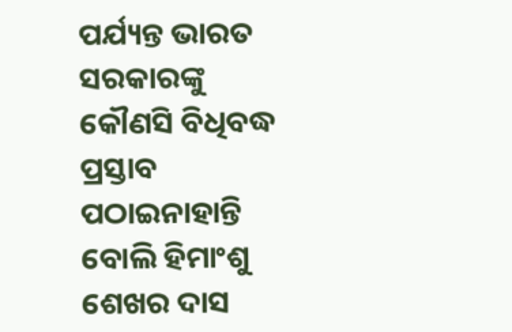ପର୍ଯ୍ୟନ୍ତ ଭାରତ ସରକାରଙ୍କୁ କୌଣସି ବିଧିବଦ୍ଧ ପ୍ରସ୍ତାବ ପଠାଇନାହାନ୍ତି ବୋଲି ହିମାଂଶୁ ଶେଖର ଦାସ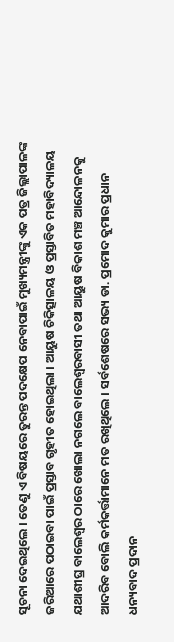ସୂଚନା ଦେଇଥିଲେ । ତେଣୁ ଏ ବିଷୟରେ ତୁରନ୍ତ ପଦକ୍ଷେପ ନେବାପାଇଁ ମୁଖ୍ୟମନ୍ତ୍ରୀଙ୍କୁ ଏକ ପତ୍ର ଜିଲ୍ଲାପାଳଙ୍କ ଜରିଆରେ ପଠାଇବା ପାଇଁ ପ୍ରସ୍ତାବ ଗୃହୀତ ହୋଇଥିଲା । ଆୟୁଷ ଚିକିତ୍ସାଳୟ ଓ ପ୍ରସ୍ତାବିତ ମହାବିଦ୍ୟାଳୟ ଯଥାଶୀଘ୍ର ବାଲେଶ୍ୱର ଠାରେ ଖୋଲା ନଗଲେ ବାଲେଶ୍ୱରବାସୀ ତଥା ଆୟୁଷ ବିକାଶ ମଞ୍ଚ ଆନ୍ଦୋଳନକୁ ଆଦରିବ ବୋଲି କର୍ମକର୍ତ୍ତାମାନେ ମତ ରଖିଥିଲେ । ସର୍ବଶେଷରେ ସଭ୍ୟ ଡା. ପ୍ରମୋଦ କୁମାର ପ୍ରଧାନ ଧନ୍ୟବାଦ ପ୍ରଦାନ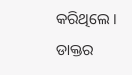କରିଥିଲେ । ଡାକ୍ତର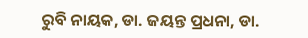ରୁବି ନାୟକ, ଡା. ଜୟନ୍ତ ପ୍ରଧନା, ଡା.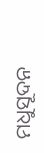ମଧୁସୂଦନ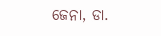ଜେନା, ଡା.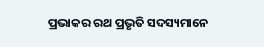ପ୍ରଭାକର ରଥ ପ୍ରଭୃତି ସଦସ୍ୟମାନେ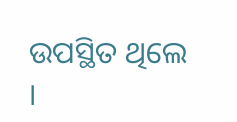ଉପସ୍ଥିତ ଥିଲେ ।